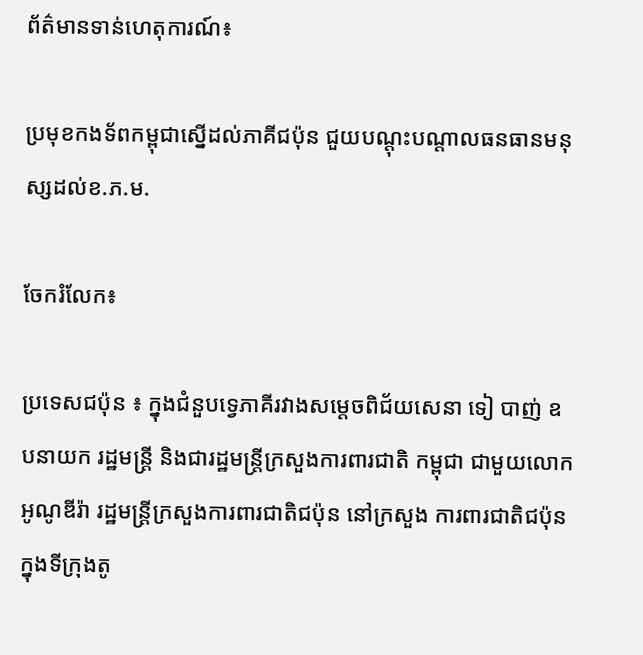ព័ត៌មានទាន់ហេតុការណ៍៖

ប្រមុខកងទ័ពកម្ពុជាស្នើដល់ភាគីជប៉ុន ជួយបណ្តុះបណ្តាលធនធានមនុស្សដល់ខ.ភ.ម.

ចែករំលែក៖

ប្រទេសជប៉ុន ៖ ក្នុងជំនួបទ្វេភាគីរវាងសម្តេចពិជ័យសេនា ទៀ បាញ់ ឧបនាយក រដ្ឋមន្ត្រី និងជារដ្ឋមន្ត្រីក្រសួងការពារជាតិ កម្ពុជា ជាមួយលោក អូណូឌីរ៉ា រដ្ឋមន្ត្រីក្រសួងការពារជាតិជប៉ុន នៅក្រសួង ការពារជាតិជប៉ុន ក្នុងទីក្រុងតូ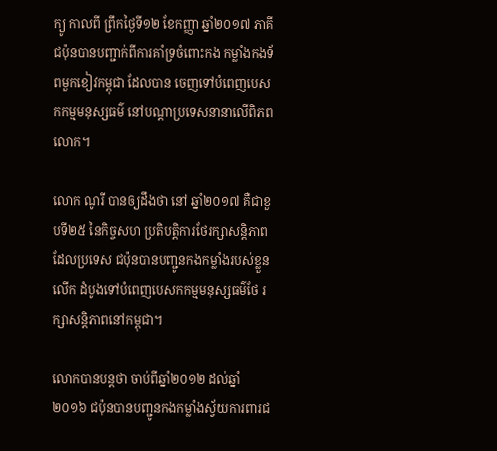ក្យូ កាលពី ព្រឹកថៃ្ងទី១២ ខែកញ្ញា ឆ្នាំ២០១៧ ភាគី ជប៉ុនបានបញ្ជាក់ពីការគាំទ្រចំពោះកង កម្លាំងកងទ័ពមួកខៀវកម្ពុជា ដែលបាន ចេញទៅបំពេញបេសកកម្មមនុស្សធម៌ នៅបណ្តាប្រទេសនានាលើពិភពលោក។

លោក ណូរី បានឲ្យដឹងថា នៅ ឆ្នាំ២០១៧ គឺជាខួបទី២៥ នៃកិច្ចសហ ប្រតិបត្តិការថែរក្សាសន្តិភាព ដែលប្រទេស ជប៉ុនបានបញ្ជូនកងកម្លាំងរបស់ខ្លួនលើក ដំបូងទៅបំពេញបេសកកម្មមនុស្សធម៌ថែ រក្សាសន្តិភាពនៅកម្ពុជា។

លោកបានបន្តថា ចាប់ពីឆ្នាំ២០១២ ដល់ឆ្នាំ២០១៦ ជប៉ុនបានបញ្ជូនកងកម្លាំងស្វ័យការពារជ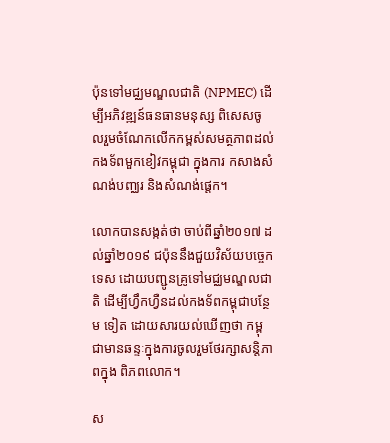ប៉ុនទៅមជ្ឈមណ្ឌលជាតិ (NPMEC) ដើម្បីអភិវឌ្ឍន៍ធនធានមនុស្ស ពិសេសចូលរួមចំណែកលើកកម្ពស់សមត្ថភាពដល់កងទ័ពមួកខៀវកម្ពុជា ក្នុងការ កសាងសំណង់បញ្ឈរ និងសំណង់ផ្តេក។

លោកបានសង្កត់ថា ចាប់ពីឆ្នាំ២០១៧ ដល់ឆ្នាំ២០១៩ ជប៉ុននឹងជួយវិស័យបច្ចេក ទេស ដោយបញ្ជូនគ្រូទៅមជ្ឈមណ្ឌលជាតិ ដើម្បីហ្វឹកហ្វឺនដល់កងទ័ពកម្ពុជាបន្ថែម ទៀត ដោយសារយល់ឃើញថា កម្ពុជាមានឆន្ទៈក្នុងការចូលរួមថែរក្សាសន្តិភាពក្នុង ពិភពលោក។

ស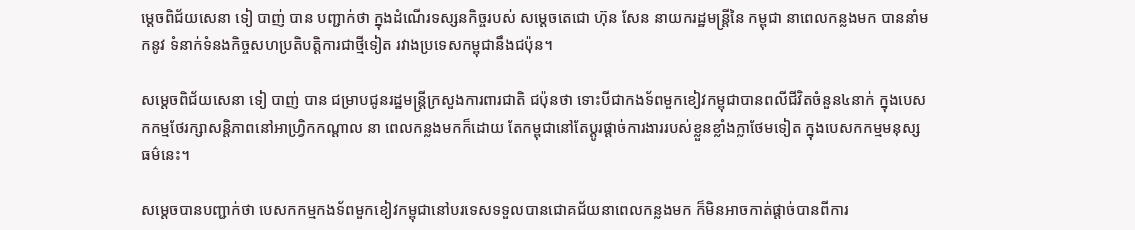ម្តេចពិជ័យសេនា ទៀ បាញ់ បាន បញ្ជាក់ថា ក្នុងដំណើរទស្សនកិច្ចរបស់ សម្តេចតេជោ ហ៊ុន សែន នាយករដ្ឋមន្ត្រីនៃ កម្ពុជា នាពេលកន្លងមក បាននាំមកនូវ ទំនាក់ទំនងកិច្ចសហប្រតិបត្តិការជាថ្មីទៀត រវាងប្រទេសកម្ពុជានឹងជប៉ុន។

សម្តេចពិជ័យសេនា ទៀ បាញ់ បាន ជម្រាបជូនរដ្ឋមន្ត្រីក្រសួងការពារជាតិ ជប៉ុនថា ទោះបីជាកងទ័ពមួកខៀវកម្ពុជាបានពលីជីវិតចំនួន៤នាក់ ក្នុងបេសកកម្មថែរក្សាសន្តិភាពនៅអាហ្វ្រិកកណ្តាល នា ពេលកន្លងមកក៏ដោយ តែកម្ពុជានៅតែប្តូរផ្តាច់ការងាររបស់ខ្លួនខ្លាំងក្លាថែមទៀត ក្នុងបេសកកម្មមនុស្សធម៌នេះ។

សម្តេចបានបញ្ជាក់ថា បេសកកម្មកងទ័ពមួកខៀវកម្ពុជានៅបរទេសទទួលបានជោគជ័យនាពេលកន្លងមក ក៏មិនអាចកាត់ផ្តាច់បានពីការ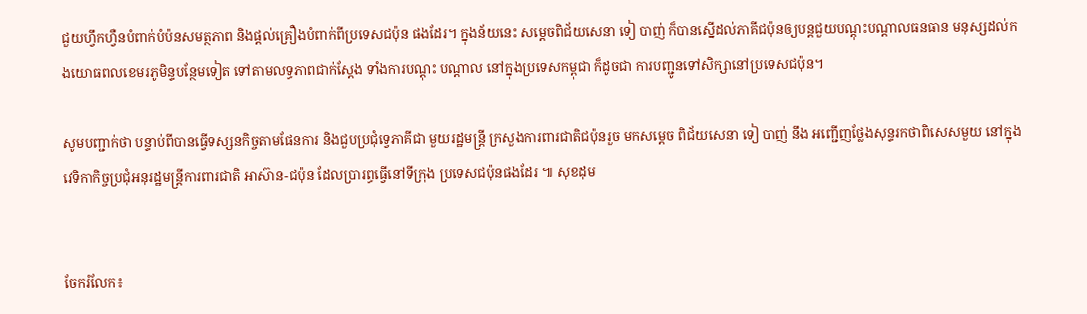ជួយហ្វឹកហ្វឺនបំពាក់បំប៉នសមត្ថភាព និងផ្តល់គ្រឿងបំពាក់ពីប្រទេសជប៉ុន ផងដែរ។ ក្នុងន័យនេះ សម្តេចពិជ័យសេនា ទៀ បាញ់ ក៏បានស្នើដល់ភាគីជប៉ុនឲ្យបន្តជួយបណ្តុះបណ្តាលធនធាន មនុស្សដល់កងយោធពលខេមរភូមិន្ទបន្ថែមទៀត ទៅតាមលទ្ធភាពជាក់ស្តែង ទាំងការបណ្តុះ បណ្តាល នៅក្នុងប្រទេសកម្ពុជា ក៏ដូចជា ការបញ្ជូនទៅសិក្សានៅប្រទេសជប៉ុន។

សូមបញ្ជាក់ថា បន្ទាប់ពីបានធ្វើទស្សនកិច្ចតាមផែនការ និងជួបប្រជុំទ្វេភាគីជា មួយរដ្ឋមន្ត្រី ក្រសួងការពារជាតិជប៉ុនរួច មកសម្តេច ពិជ័យសេនា ទៀ បាញ់ នឹង អញ្ជើញថ្លែងសុន្ទរកថាពិសេសមួយ នៅក្នុងវេទិកាកិច្ចប្រជុំអនុរដ្ឋមន្ត្រីការពារជាតិ អាស៊ាន-ជប៉ុន ដែលប្រារព្ធធ្វើនៅទីក្រុង ប្រទេសជប៉ុនផងដែរ ៕ សុខដុម


ចែករំលែក៖